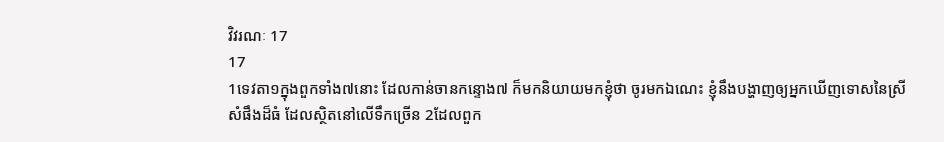វិវរណៈ 17
17
1ទេវតា១ក្នុងពួកទាំង៧នោះ ដែលកាន់ចានកន្ទោង៧ ក៏មកនិយាយមកខ្ញុំថា ចូរមកឯណេះ ខ្ញុំនឹងបង្ហាញឲ្យអ្នកឃើញទោសនៃស្រីសំផឹងដ៏ធំ ដែលស្ថិតនៅលើទឹកច្រើន 2ដែលពួក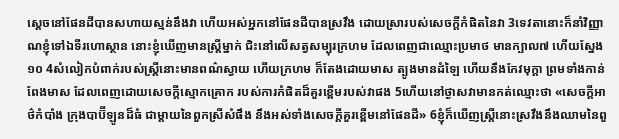ស្តេចនៅផែនដីបានសហាយស្មន់នឹងវា ហើយអស់អ្នកនៅផែនដីបានស្រវឹង ដោយស្រារបស់សេចក្ដីកំផិតនៃវា 3ទេវតានោះក៏នាំវិញ្ញាណខ្ញុំទៅឯទីរហោស្ថាន នោះខ្ញុំឃើញមានស្ត្រីម្នាក់ ជិះនៅលើសត្វសម្បុរក្រហម ដែលពេញជាឈ្មោះប្រមាថ មានក្បាល៧ ហើយស្នែង១០ 4សំលៀកបំពាក់របស់ស្ត្រីនោះមានពណ៌ស្វាយ ហើយក្រហម ក៏តែងដោយមាស ត្បូងមានដំឡៃ ហើយនឹងកែវមុក្តា ព្រមទាំងកាន់ពែងមាស ដែលពេញដោយសេចក្ដីស្មោកគ្រោក របស់ការកំផិតដ៏គួរខ្ពើមរបស់វាផង 5ហើយនៅថ្ងាសវាមានកត់ឈ្មោះថា «សេចក្ដីអាថ៌កំបាំង ក្រុងបាប៊ីឡូនដ៏ធំ ជាម្តាយនៃពួកស្រីសំផឹង នឹងអស់ទាំងសេចក្ដីគួរខ្ពើមនៅផែនដី» 6ខ្ញុំក៏ឃើញស្ត្រីនោះស្រវឹងនឹងឈាមនៃពួ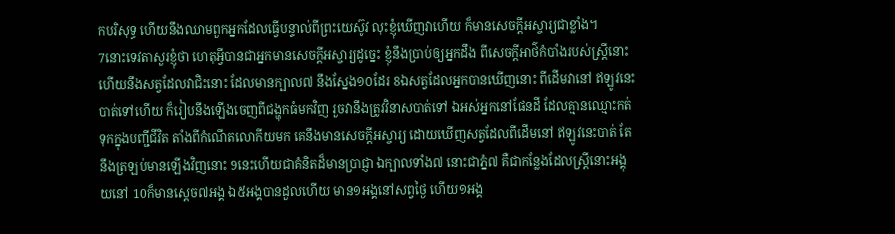កបរិសុទ្ធ ហើយនឹងឈាមពួកអ្នកដែលធ្វើបន្ទាល់ពីព្រះយេស៊ូវ លុះខ្ញុំឃើញវាហើយ ក៏មានសេចក្ដីអស្ចារ្យជាខ្លាំង។
7នោះទេវតាសួរខ្ញុំថា ហេតុអ្វីបានជាអ្នកមានសេចក្ដីអស្ចារ្យដូច្នេះ ខ្ញុំនឹងប្រាប់ឲ្យអ្នកដឹង ពីសេចក្ដីអាថ៌កំបាំងរបស់ស្ត្រីនោះ ហើយនឹងសត្វដែលវាជិះនោះ ដែលមានក្បាល៧ នឹងស្នែង១០ដែរ 8ឯសត្វដែលអ្នកបានឃើញនោះ ពីដើមវានៅ ឥឡូវនេះបាត់ទៅហើយ ក៏រៀបនឹងឡើងចេញពីជង្ហុកធំមកវិញ រួចវានឹងត្រូវវិនាសបាត់ទៅ ឯអស់អ្នកនៅផែនដី ដែលគ្មានឈ្មោះកត់ទុកក្នុងបញ្ជីជីវិត តាំងពីកំណើតលោកីយមក គេនឹងមានសេចក្ដីអស្ចារ្យ ដោយឃើញសត្វដែលពីដើមនៅ ឥឡូវនេះបាត់ តែនឹងត្រឡប់មានឡើងវិញនោះ 9នេះហើយជាគំនិតដ៏មានប្រាជ្ញា ឯក្បាលទាំង៧ នោះជាភ្នំ៧ គឺជាកន្លែងដែលស្ត្រីនោះអង្គុយនៅ 10ក៏មានស្តេច៧អង្គ ឯ៥អង្គបានដួលហើយ មាន១អង្គនៅសព្វថ្ងៃ ហើយ១អង្គ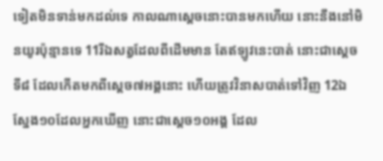ទៀតមិនទាន់មកដល់ទេ កាលណាស្តេចនោះបានមកហើយ នោះនឹងនៅមិនយូរប៉ុន្មានទេ 11រីឯសត្វដែលពីដើមមាន តែឥឡូវនេះបាត់ នោះជាស្តេចទី៨ ដែលកើតមកពីស្តេច៧អង្គនោះ ហើយត្រូវវិនាសបាត់ទៅវិញ 12ឯស្នែង១០ដែលអ្នកឃើញ នោះជាស្តេច១០អង្គ ដែល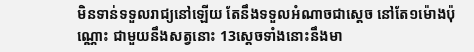មិនទាន់ទទួលរាជ្យនៅឡើយ តែនឹងទទួលអំណាចជាស្តេច នៅតែ១ម៉ោងប៉ុណ្ណោះ ជាមួយនឹងសត្វនោះ 13ស្តេចទាំងនោះនឹងមា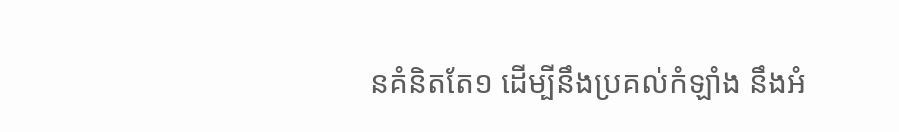នគំនិតតែ១ ដើម្បីនឹងប្រគល់កំឡាំង នឹងអំ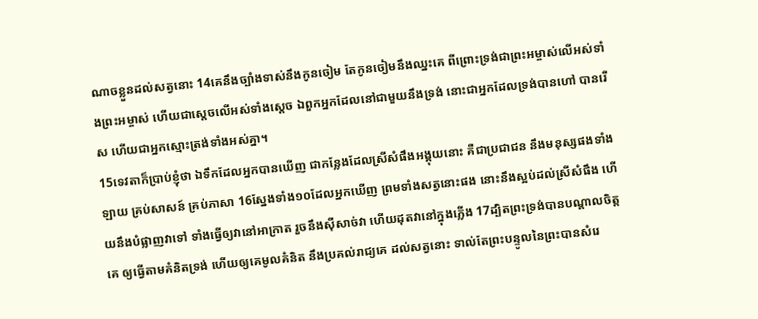ណាចខ្លួនដល់សត្វនោះ 14គេនឹងច្បាំងទាស់នឹងកូនចៀម តែកូនចៀមនឹងឈ្នះគេ ពីព្រោះទ្រង់ជាព្រះអម្ចាស់លើអស់ទាំងព្រះអម្ចាស់ ហើយជាស្តេចលើអស់ទាំងស្តេច ឯពួកអ្នកដែលនៅជាមួយនឹងទ្រង់ នោះជាអ្នកដែលទ្រង់បានហៅ បានរើស ហើយជាអ្នកស្មោះត្រង់ទាំងអស់គ្នា។
15ទេវតាក៏ប្រាប់ខ្ញុំថា ឯទឹកដែលអ្នកបានឃើញ ជាកន្លែងដែលស្រីសំផឹងអង្គុយនោះ គឺជាប្រជាជន នឹងមនុស្សផងទាំងឡាយ គ្រប់សាសន៍ គ្រប់ភាសា 16ស្នែងទាំង១០ដែលអ្នកឃើញ ព្រមទាំងសត្វនោះផង នោះនឹងស្អប់ដល់ស្រីសំផឹង ហើយនឹងបំផ្លាញវាទៅ ទាំងធ្វើឲ្យវានៅអាក្រាត រួចនឹងស៊ីសាច់វា ហើយដុតវានៅក្នុងភ្លើង 17ដ្បិតព្រះទ្រង់បានបណ្តាលចិត្តគេ ឲ្យធ្វើតាមគំនិតទ្រង់ ហើយឲ្យគេមូលគំនិត នឹងប្រគល់រាជ្យគេ ដល់សត្វនោះ ទាល់តែព្រះបន្ទូលនៃព្រះបានសំរេ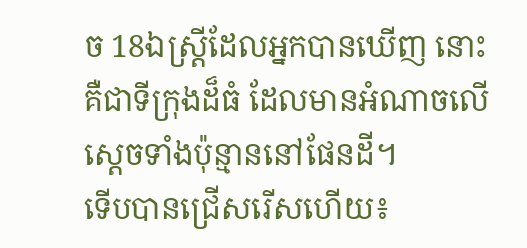ច 18ឯស្ត្រីដែលអ្នកបានឃើញ នោះគឺជាទីក្រុងដ៏ធំ ដែលមានអំណាចលើស្តេចទាំងប៉ុន្មាននៅផែនដី។
ទើបបានជ្រើសរើសហើយ៖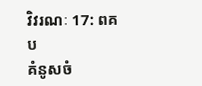វិវរណៈ 17: ពគប
គំនូសចំ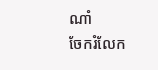ណាំ
ចែករំលែក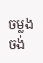ចម្លង
ចង់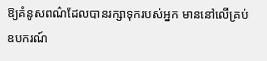ឱ្យគំនូសពណ៌ដែលបានរក្សាទុករបស់អ្នក មាននៅលើគ្រប់ឧបករណ៍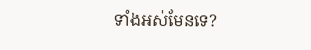ទាំងអស់មែនទេ?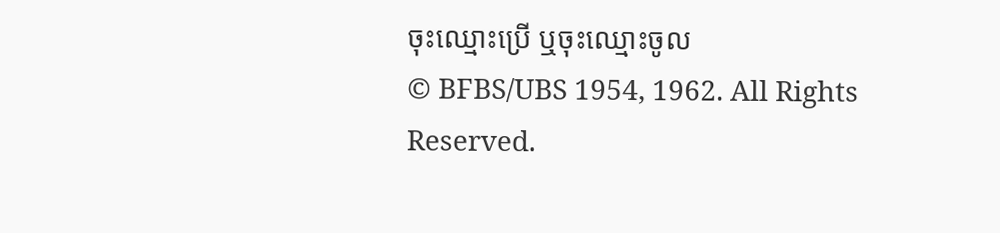ចុះឈ្មោះប្រើ ឬចុះឈ្មោះចូល
© BFBS/UBS 1954, 1962. All Rights Reserved.